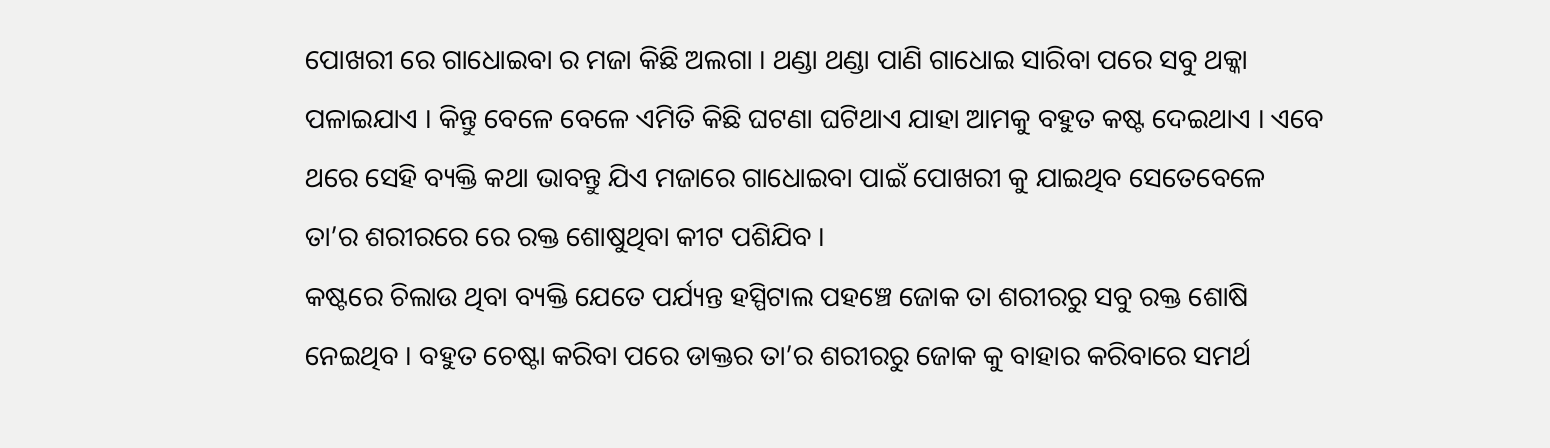ପୋଖରୀ ରେ ଗାଧୋଇବା ର ମଜା କିଛି ଅଲଗା । ଥଣ୍ଡା ଥଣ୍ଡା ପାଣି ଗାଧୋଇ ସାରିବା ପରେ ସବୁ ଥକ୍କା ପଳାଇଯାଏ । କିନ୍ତୁ ବେଳେ ବେଳେ ଏମିତି କିଛି ଘଟଣା ଘଟିଥାଏ ଯାହା ଆମକୁ ବହୁତ କଷ୍ଟ ଦେଇଥାଏ । ଏବେ ଥରେ ସେହି ବ୍ୟକ୍ତି କଥା ଭାବନ୍ତୁ ଯିଏ ମଜାରେ ଗାଧୋଇବା ପାଇଁ ପୋଖରୀ କୁ ଯାଇଥିବ ସେତେବେଳେ ତା’ର ଶରୀରରେ ରେ ରକ୍ତ ଶୋଷୁଥିବା କୀଟ ପଶିଯିବ ।
କଷ୍ଟରେ ଚିଲାଉ ଥିବା ବ୍ୟକ୍ତି ଯେତେ ପର୍ଯ୍ୟନ୍ତ ହସ୍ପିଟାଲ ପହଞ୍ଚେ ଜୋକ ତା ଶରୀରରୁ ସବୁ ରକ୍ତ ଶୋଷି ନେଇଥିବ । ବହୁତ ଚେଷ୍ଟା କରିବା ପରେ ଡାକ୍ତର ତା’ର ଶରୀରରୁ ଜୋକ କୁ ବାହାର କରିବାରେ ସମର୍ଥ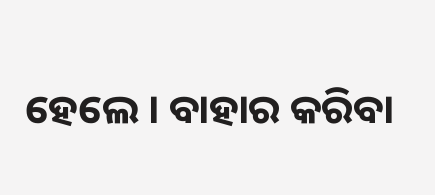ହେଲେ । ବାହାର କରିବା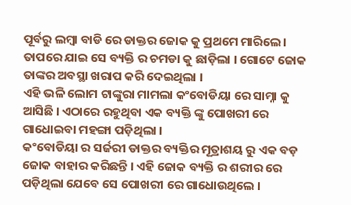ପୂର୍ବରୁ ଲମ୍ବା ବାଡି ରେ ଡାକ୍ତର ଜୋକ କୁ ପ୍ରଥମେ ମାରିଲେ । ତାପରେ ଯାଇ ସେ ବ୍ୟକ୍ତି ର ଚମଡା କୁ ଛାଡ଼ିଲା । ଗୋଟେ ଜୋକ ତାଙ୍କର ଅବସ୍ଥା ଖରାପ କରି ଦେଇଥିଲା ।
ଏହି ଭଳି ଲୋମ ଟାଙ୍କୁରା ମାମଲା କଂବୋଡିୟା ରେ ସାମ୍ନା କୁ ଆସିଛି । ଏଠାରେ ରହୁଥିବା ଏକ ବ୍ୟକ୍ତି ଙ୍କୁ ପୋଖରୀ ରେ ଗାଧୋଇବା ମହଙ୍ଗା ପଡ଼ିଥିଲା ।
କଂବୋଡିୟା ର ସର୍ଜରୀ ଡାକ୍ତର ବ୍ୟକ୍ତିର ମୂତ୍ରାଶୟ ରୁ ଏକ ବଡ଼ ଜୋକ ବାହାର କରିଛନ୍ତି । ଏହି ଜୋକ ବ୍ୟକ୍ତି ର ଶରୀର ରେ ପଡ଼ିଥିଲା ଯେବେ ସେ ପୋଖରୀ ରେ ଗାଧୋଉଥିଲେ ।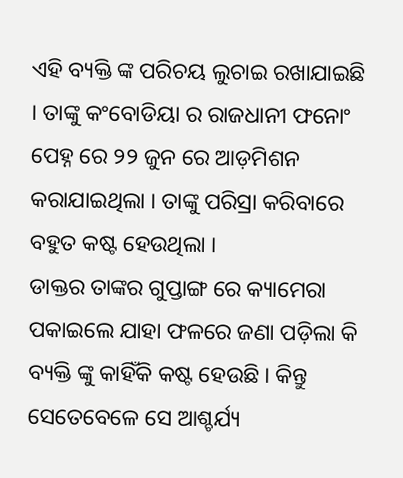ଏହି ବ୍ୟକ୍ତି ଙ୍କ ପରିଚୟ ଲୁଚାଇ ରଖାଯାଇଛି । ତାଙ୍କୁ କଂବୋଡିୟା ର ରାଜଧାନୀ ଫନୋଂ ପେହ୍ନ ରେ ୨୨ ଜୁନ ରେ ଆଡ଼ମିଶନ କରାଯାଇଥିଲା । ତାଙ୍କୁ ପରିସ୍ରା କରିବାରେ ବହୁତ କଷ୍ଟ ହେଉଥିଲା ।
ଡାକ୍ତର ତାଙ୍କର ଗୁପ୍ତାଙ୍ଗ ରେ କ୍ୟାମେରା ପକାଇଲେ ଯାହା ଫଳରେ ଜଣା ପଡ଼ିଲା କି ବ୍ୟକ୍ତି ଙ୍କୁ କାହିଁକି କଷ୍ଟ ହେଉଛି । କିନ୍ତୁ ସେତେବେଳେ ସେ ଆଶ୍ଚର୍ଯ୍ୟ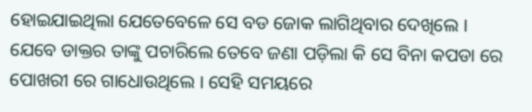ହୋଇଯାଇଥିଲା ଯେତେବେଳେ ସେ ବଡ ଜୋକ ଲାଗିଥିବାର ଦେଖିଲେ ।
ଯେବେ ଡାକ୍ତର ତାଙ୍କୁ ପଚାରିଲେ ତେବେ ଜଣା ପଡ଼ିଲା କି ସେ ବିନା କପଡା ରେ ପୋଖରୀ ରେ ଗାଧୋଉଥିଲେ । ସେହି ସମୟରେ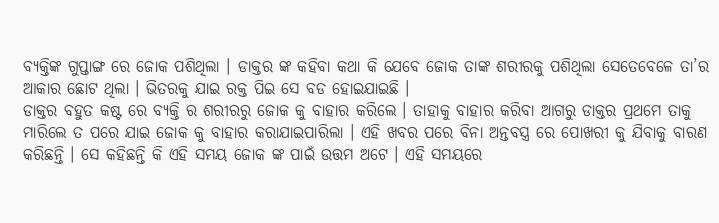ବ୍ୟକ୍ତିଙ୍କ ଗୁପ୍ତାଙ୍ଗ ରେ ଜୋକ ପଶିଥିଲା । ଡାକ୍ତର ଙ୍କ କହିବା କଥା କି ଯେବେ ଜୋକ ତାଙ୍କ ଶରୀରକୁ ପଶିଥିଲା ସେତେବେଳେ ତା’ର ଆକାର ଛୋଟ ଥିଲା । ଭିତରକୁ ଯାଇ ରକ୍ତ ପିଇ ସେ ବଡ ହୋଇଯାଇଛି ।
ଡାକ୍ତର ବହୁତ କଷ୍ଟ ରେ ବ୍ୟକ୍ତି ର ଶରୀରରୁ ଜୋକ କୁ ବାହାର କରିଲେ । ତାହାକୁ ବାହାର କରିବା ଆଗରୁ ଡାକ୍ତର ପ୍ରଥମେ ତାକୁ ମାରିଲେ ତ ପରେ ଯାଇ ଜୋକ କୁ ବାହାର କରାଯାଇପାରିଲା । ଏହି ଖବର ପରେ ବିନା ଅନ୍ତବସ୍ତ୍ର ରେ ପୋଖରୀ କୁ ଯିବାକୁ ବାରଣ କରିଛନ୍ତି । ସେ କହିଛନ୍ତି କି ଏହି ସମୟ ଜୋକ ଙ୍କ ପାଇଁ ଉତ୍ତମ ଅଟେ । ଏହି ସମୟରେ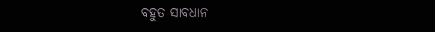ବହୁତ ସାବଧାନ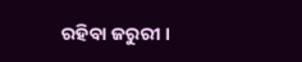ରହିବା ଜରୁରୀ ।